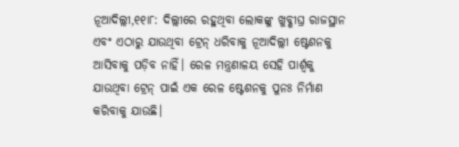ନୂଆଦିଲ୍ଲୀ,୧୧ା୮: ଦିଲ୍ଲୀରେ ରହୁଥିବା ଲୋକଙ୍କୁ ଖୁବ୍ଶୀଘ୍ର ରାଜସ୍ଥାନ ଏବଂ ଏଠାରୁ ଯାଉଥିବା ଟ୍ରେନ୍ ଧରିବାକୁ ନୂଆଦିଲ୍ଲୀ ଷ୍ଟେଶନକୁ ଆସିବାକୁ ପଡ଼ିବ ନାହିଁ। ରେଳ ମନ୍ତ୍ରଣାଳୟ ସେହି ପାର୍ଶ୍ୱକୁ ଯାଉଥିବା ଟ୍ରେନ୍ ପାଇଁ ଏକ ରେଳ ଷ୍ଟେଶନକୁ ପୁନଃ ନିର୍ମାଣ କରିବାକୁ ଯାଉଛି।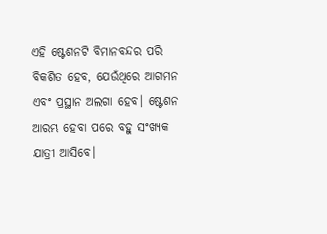ଏହି ଷ୍ଟେଶନଟି ବିମାନବନ୍ଦର ପରି ବିକଶିତ ହେବ, ଯେଉଁଥିରେ ଆଗମନ ଏବଂ ପ୍ରସ୍ଥାନ ଅଲଗା ହେବ। ଷ୍ଟେଶନ ଆରମ୍ଭ ହେବା ପରେ ବହୁ ସଂଖ୍ୟକ ଯାତ୍ରୀ ଆସିବେ।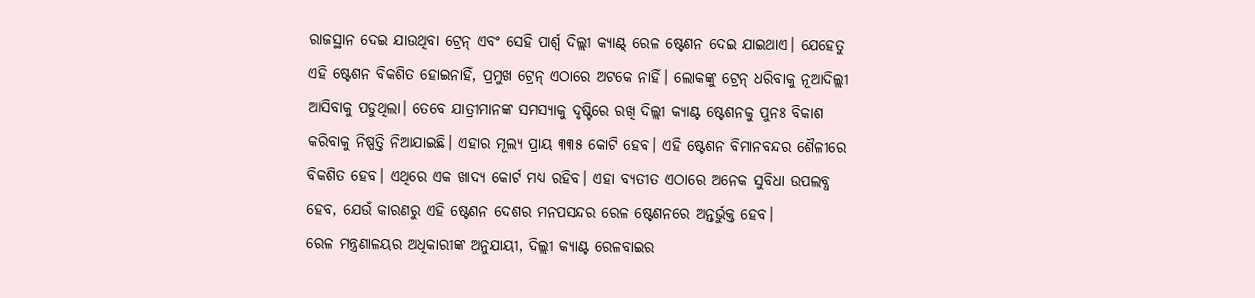ରାଜସ୍ଥାନ ଦେଇ ଯାଉଥିବା ଟ୍ରେନ୍ ଏବଂ ସେହି ପାର୍ଶ୍ୱ ଦିଲ୍ଲୀ କ୍ୟାଣ୍ଟ୍ ରେଳ ଷ୍ଟେଶନ ଦେଇ ଯାଇଥାଏ। ଯେହେତୁ ଏହି ଷ୍ଟେଶନ ବିକଶିତ ହୋଇନାହିଁ, ପ୍ରମୁଖ ଟ୍ରେନ୍ ଏଠାରେ ଅଟକେ ନାହିଁ। ଲୋକଙ୍କୁ ଟ୍ରେନ୍ ଧରିବାକୁ ନୂଆଦିଲ୍ଲୀ ଆସିବାକୁ ପଡୁଥିଲା। ତେବେ ଯାତ୍ରୀମାନଙ୍କ ସମସ୍ୟାକୁ ଦୃଷ୍ଟିରେ ରଖି ଦିଲ୍ଲୀ କ୍ୟାଣ୍ଟ ଷ୍ଟେଶନକୁ ପୁନଃ ବିକାଶ କରିବାକୁ ନିଷ୍ପତ୍ତି ନିଆଯାଇଛି। ଏହାର ମୂଲ୍ୟ ପ୍ରାୟ ୩୩୫ କୋଟି ହେବ। ଏହି ଷ୍ଟେଶନ ବିମାନବନ୍ଦର ଶୈଳୀରେ ବିକଶିତ ହେବ। ଏଥିରେ ଏକ ଖାଦ୍ୟ କୋର୍ଟ ମଧ୍ୟ ରହିବ। ଏହା ବ୍ୟତୀତ ଏଠାରେ ଅନେକ ସୁବିଧା ଉପଲବ୍ଧ ହେବ, ଯେଉଁ କାରଣରୁ ଏହି ଷ୍ଟେଶନ ଦେଶର ମନପସନ୍ଦର ରେଳ ଷ୍ଟେଶନରେ ଅନ୍ତର୍ଭୁକ୍ତ ହେବ।
ରେଳ ମନ୍ତ୍ରଣାଳୟର ଅଧିକାରୀଙ୍କ ଅନୁଯାୟୀ, ଦିଲ୍ଲୀ କ୍ୟାଣ୍ଟ ରେଳବାଇର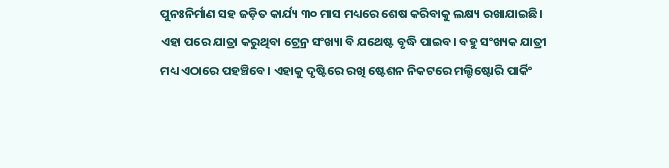ପୁନଃନିର୍ମାଣ ସହ ଜଡ଼ିତ କାର୍ଯ୍ୟ ୩୦ ମାସ ମଧ୍ୟରେ ଶେଷ କରିବାକୁ ଲକ୍ଷ୍ୟ ରଖାଯାଇଛି। ଏହା ପରେ ଯାତ୍ରା କରୁଥିବା ଟ୍ରେନ୍ର ସଂଖ୍ୟା ବି ଯଥେଷ୍ଟ ବୃଦ୍ଧି ପାଇବ। ବହୁ ସଂଖ୍ୟକ ଯାତ୍ରୀ ମଧ୍ୟ ଏଠାରେ ପହଞ୍ଚିବେ। ଏହାକୁ ଦୃଷ୍ଟିରେ ରଖି ଷ୍ଟେଶନ ନିକଟରେ ମଲ୍ଟିଷ୍ଟୋରି ପାର୍କିଂ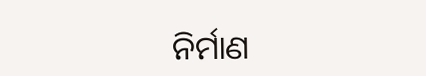ନିର୍ମାଣ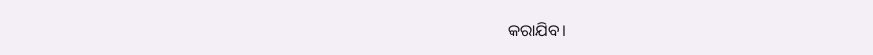କରାଯିବ।